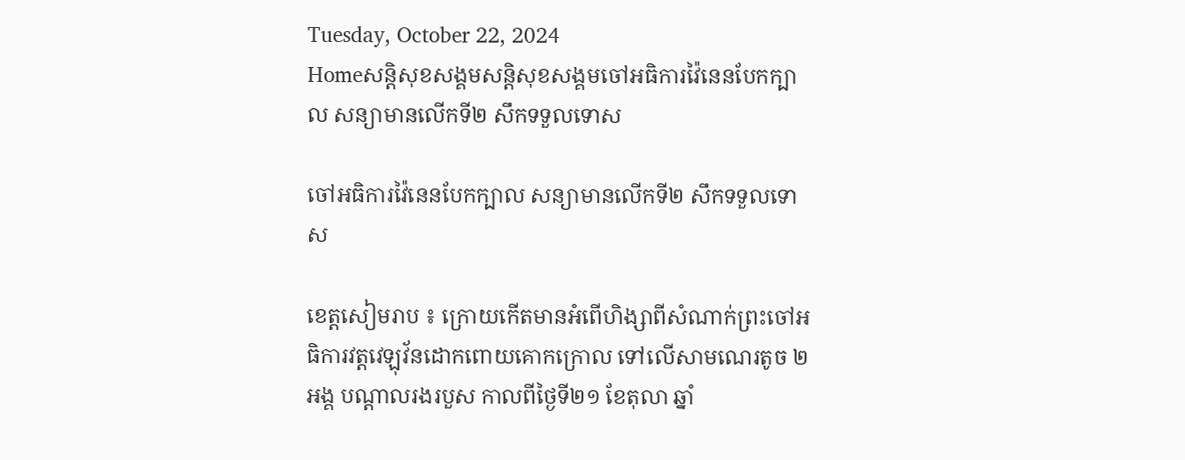Tuesday, October 22, 2024
Homeសន្ដិសុខសង្គមសន្តិសុខសង្គមចៅអធិការវ៉ៃនេនបែកក្បាល សន្យាមានលើកទី២ សឹកទទួលទោស

ចៅអធិការវ៉ៃនេនបែកក្បាល សន្យាមានលើកទី២ សឹកទទួលទោស

ខេត្តសៀមរាប ៖ ក្រោយកើតមានអំពើហិង្សាពីសំណាក់ព្រះចៅអធិការវត្តវេឡុវ័នដោកពោយគោកក្រោល ទៅលើសាមណេរតូច ២អង្គ បណ្តាលរងរបួស កាលពីថ្ងៃទី២១ ខែតុលា ឆ្នាំ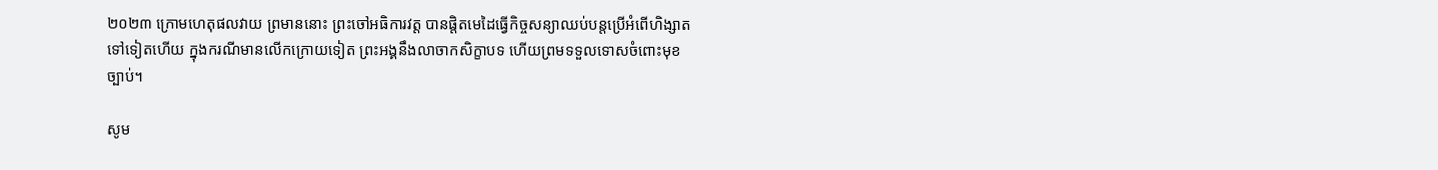២០២៣ ក្រោមហេតុផលវាយ ព្រមាននោះ ព្រះចៅអធិការវត្ត បានផ្តិតមេដៃធ្វើកិច្ចសន្យាឈប់បន្តប្រើអំពើហិង្សាតទៅទៀតហើយ ក្នុងករណីមានលើកក្រោយទៀត ព្រះអង្គនឹងលាចាកសិក្ខាបទ ហើយព្រមទទួលទោសចំពោះមុខច្បាប់។

សូម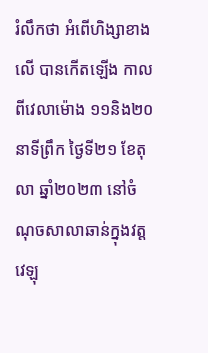រំលឹកថា អំពើហិង្សាខាងលើ បានកើតឡើង កាលពីវេលាម៉ោង ១១និង២០នាទីព្រឹក ថ្ងៃទី២១ ខែតុលា ឆ្នាំ២០២៣ នៅចំណុចសាលាឆាន់ក្នុងវត្តវេឡុ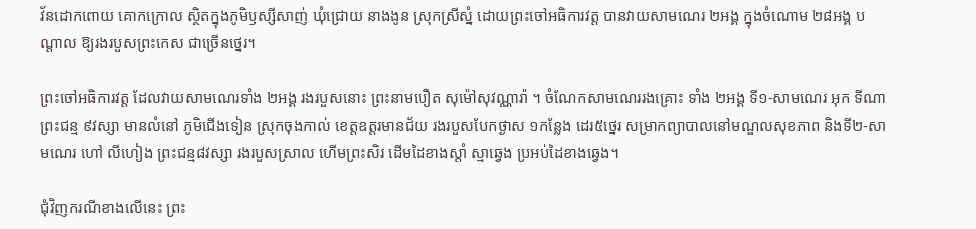វ័នដោកពោយ គោកក្រោល ស្ថិតក្នុងភូមិឫស្សីសាញ់ ឃុំជ្រោយ នាងងូន ស្រុកស្រីស្នំ ដោយព្រះចៅអធិការវត្ត បានវាយសាមណេរ ២អង្គ ក្នុងចំណោម ២៨អង្គ បណ្តាល ឱ្យរងរបួសព្រះកេស ជាច្រើនថ្នេរ។

ព្រះចៅអធិការវត្ត ដែលវាយសាមណេរទាំង ២អង្គ រងរបួសនោះ ព្រះនាមបឿត សុម៉ៅសុវណ្ណារ៉ា ។ ចំណែកសាមណេររងគ្រោះ ទាំង ២អង្គ ទី១-សាមណេរ អុក ទីណា ព្រះជន្ម ៩វស្សា មានលំនៅ ភូមិជើងទៀន ស្រុកចុងកាល់ ខេត្តឧត្តរមានជ័យ រងរបួសបែកថ្ងាស ១កន្លែង ដេរ៥ថ្នេរ សម្រាកព្យាបាលនៅមណ្ឌលសុខភាព និងទី២-សាមណេរ ហៅ លីហៀង ព្រះជន្ម៨វស្សា រងរបួសស្រាល ហើមព្រះសិរ ដើមដៃខាងស្តាំ ស្មាឆ្វេង ប្រអប់ដៃខាងឆ្វេង។

ជុំវិញករណីខាងលើនេះ ព្រះ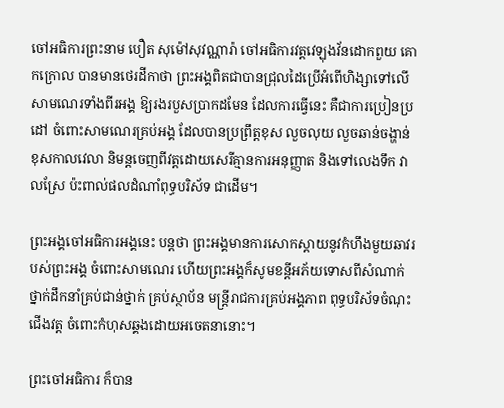ចៅអធិការព្រះនាម បឿត សុម៉ៅសុវណ្ណារ៉ា ចៅអធិការវត្តវេឡុងវ័នដោកពួយ គោកក្រោល បានមានថេរដីកាថា ព្រះអង្គពិតជាបានជ្រុលដៃប្រើអំពើហិង្សាទៅលើសាមណេរទាំងពីរអង្គ ឱ្យរងរបួសប្រាកដមែន ដែលការធ្វើនេះ គឺជាការប្រៀនប្រដៅ ចំពោះសាមណេរគ្រប់អង្គ ដែលបានប្រព្រឹត្តខុស លួចលុយ លួចឆាន់ចង្ហាន់ខុសកាលវេលា និមន្តចេញពីវត្តដោយសេរីគ្មានការអនុញ្ញាត និងទៅលេងទឹក វាលស្រែ ប៉ះពាល់ផលដំណាំពុទ្ធបរិស័ទ ជាដើម។

ព្រះអង្គចៅអធិការអង្គនេះ បន្តថា ព្រះអង្គមានការសោកស្តាយនូវកំហឹងមួយឆាវរបស់ព្រះអង្គ ចំពោះសាមណេរ ហើយព្រះអង្គក៏សូមខន្តីអភ័យទោសពីសំណាក់ថ្នាក់ដឹកនាំគ្រប់ជាន់ថ្នាក់ គ្រប់ស្ថាប័ន មន្ត្រីរាជការគ្រប់អង្គភាព ពុទ្ធបរិស័ទចំណុះជើងវត្ត ចំពោះកំហុសឆ្គងដោយអចេតនានោះ។

ព្រះចៅអធិការ ក៏បាន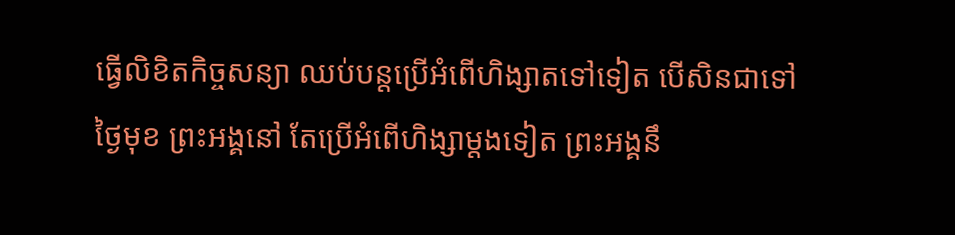ធ្វើលិខិតកិច្ចសន្យា ឈប់បន្តប្រើអំពើហិង្សាតទៅទៀត បើសិនជាទៅថ្ងៃមុខ ព្រះអង្គនៅ តែប្រើអំពើហិង្សាម្តងទៀត ព្រះអង្គនឹ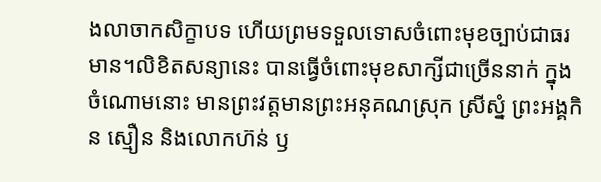ងលាចាកសិក្ខាបទ ហើយព្រមទទួលទោសចំពោះមុខច្បាប់ជាធរមាន។លិខិតសន្យានេះ បានធ្វើចំពោះមុខសាក្សីជាច្រើននាក់ ក្នុងចំណោមនោះ មានព្រះវត្តមានព្រះអនុគណស្រុក ស្រីស្នំ ព្រះអង្គកិន ស្មឿន និងលោកហ៊ន់ ឫ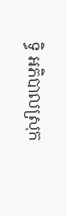ទ្ធិ អភិបាលស្រុក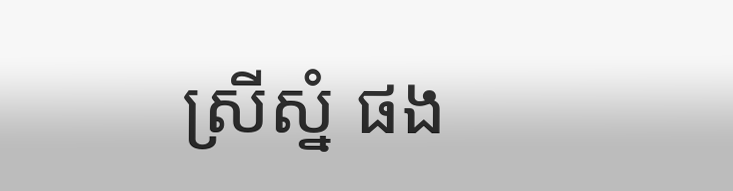ស្រីស្នំ ផង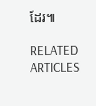ដែរ៕

RELATED ARTICLES